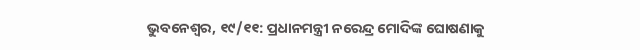ଭୁବନେଶ୍ୱର, ୧୯/୧୧: ପ୍ରଧାନମନ୍ତ୍ରୀ ନରେନ୍ଦ୍ର ମୋଦିଙ୍କ ଘୋଷଣାକୁ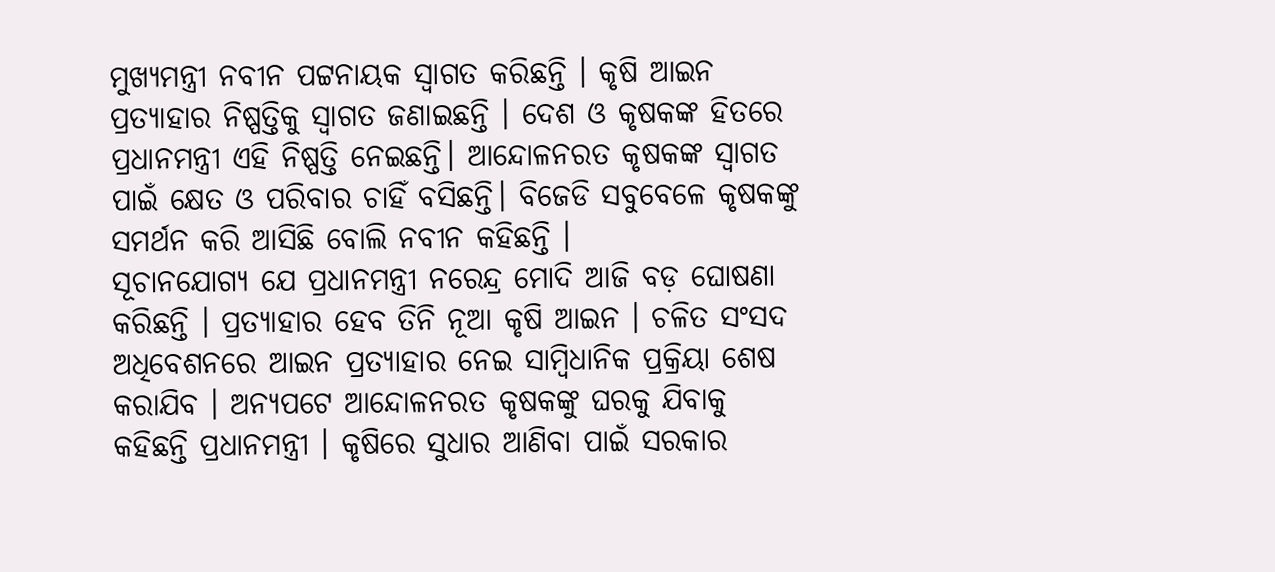ମୁଖ୍ୟମନ୍ତ୍ରୀ ନବୀନ ପଟ୍ଟନାୟକ ସ୍ୱାଗତ କରିଛନ୍ତି । କୃଷି ଆଇନ ପ୍ରତ୍ୟାହାର ନିଷ୍ପତ୍ତିକୁ ସ୍ୱାଗତ ଜଣାଇଛନ୍ତି । ଦେଶ ଓ କୃଷକଙ୍କ ହିତରେ ପ୍ରଧାନମନ୍ତ୍ରୀ ଏହି ନିଷ୍ପତ୍ତି ନେଇଛନ୍ତି। ଆନ୍ଦୋଳନରତ କୃଷକଙ୍କ ସ୍ୱାଗତ ପାଇଁ କ୍ଷେତ ଓ ପରିବାର ଚାହିଁ ବସିଛନ୍ତି। ବିଜେଡି ସବୁବେଳେ କୃଷକଙ୍କୁ ସମର୍ଥନ କରି ଆସିଛି ବୋଲି ନବୀନ କହିଛନ୍ତି ।
ସୂଚାନଯୋଗ୍ୟ ଯେ ପ୍ରଧାନମନ୍ତ୍ରୀ ନରେନ୍ଦ୍ର ମୋଦି ଆଜି ବଡ଼ ଘୋଷଣା କରିଛନ୍ତି । ପ୍ରତ୍ୟାହାର ହେବ ତିନି ନୂଆ କୃଷି ଆଇନ । ଚଳିତ ସଂସଦ ଅଧିବେଶନରେ ଆଇନ ପ୍ରତ୍ୟାହାର ନେଇ ସାମ୍ବିଧାନିକ ପ୍ରକ୍ରିୟା ଶେଷ କରାଯିବ । ଅନ୍ୟପଟେ ଆନ୍ଦୋଳନରତ କୃଷକଙ୍କୁ ଘରକୁ ଯିବାକୁ କହିଛନ୍ତି ପ୍ରଧାନମନ୍ତ୍ରୀ । କୃଷିରେ ସୁଧାର ଆଣିବା ପାଇଁ ସରକାର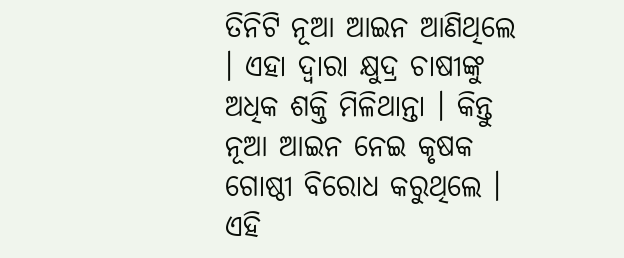ତିନିଟି ନୂଆ ଆଇନ ଆଣିଥିଲେ । ଏହା ଦ୍ୱାରା କ୍ଷୁଦ୍ର ଚାଷୀଙ୍କୁ ଅଧିକ ଶକ୍ତି ମିଳିଥାନ୍ତା । କିନ୍ତୁ ନୂଆ ଆଇନ ନେଇ କୃଷକ ଗୋଷ୍ଠୀ ବିରୋଧ କରୁଥିଲେ । ଏହି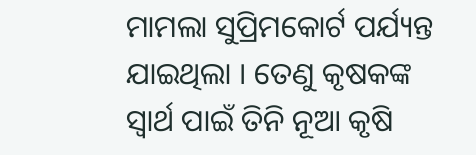ମାମଲା ସୁପ୍ରିମକୋର୍ଟ ପର୍ଯ୍ୟନ୍ତ ଯାଇଥିଲା । ତେଣୁ କୃଷକଙ୍କ ସ୍ୱାର୍ଥ ପାଇଁ ତିନି ନୂଆ କୃଷି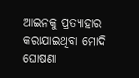ଆଇନକୁ ପ୍ରତ୍ୟାହାର କରାଯାଇଥିବା ମୋଦି ଘୋଷଣା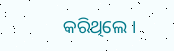କରିଥିଲେ ।